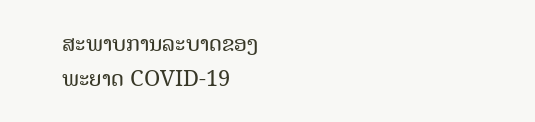ສະພາບການລະບາດຂອງພະຍາດ COVID-19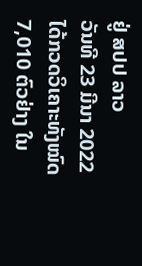ຢູ່ ສປປ ລາວ
ວັນທີ 23 ມີນາ 2022 ໄດ້ກວດວິເຄາະທັງໝົດ 7,010 ຕົວຢ່າງ ໃນ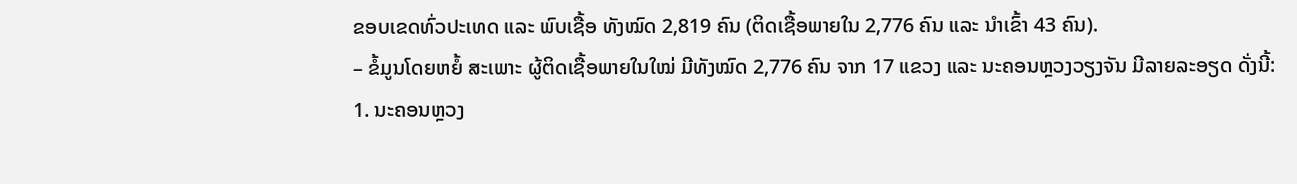ຂອບເຂດທົ່ວປະເທດ ແລະ ພົບເຊື້ອ ທັງໝົດ 2,819 ຄົນ (ຕິດເຊື້ອພາຍໃນ 2,776 ຄົນ ແລະ ນໍາເຂົ້າ 43 ຄົນ).
– ຂໍ້ມູນໂດຍຫຍໍ້ ສະເພາະ ຜູ້ຕິດເຊື້ອພາຍໃນໃໝ່ ມີທັງໝົດ 2,776 ຄົນ ຈາກ 17 ແຂວງ ແລະ ນະຄອນຫຼວງວຽງຈັນ ມີລາຍລະອຽດ ດັ່ງນີ້:
1. ນະຄອນຫຼວງ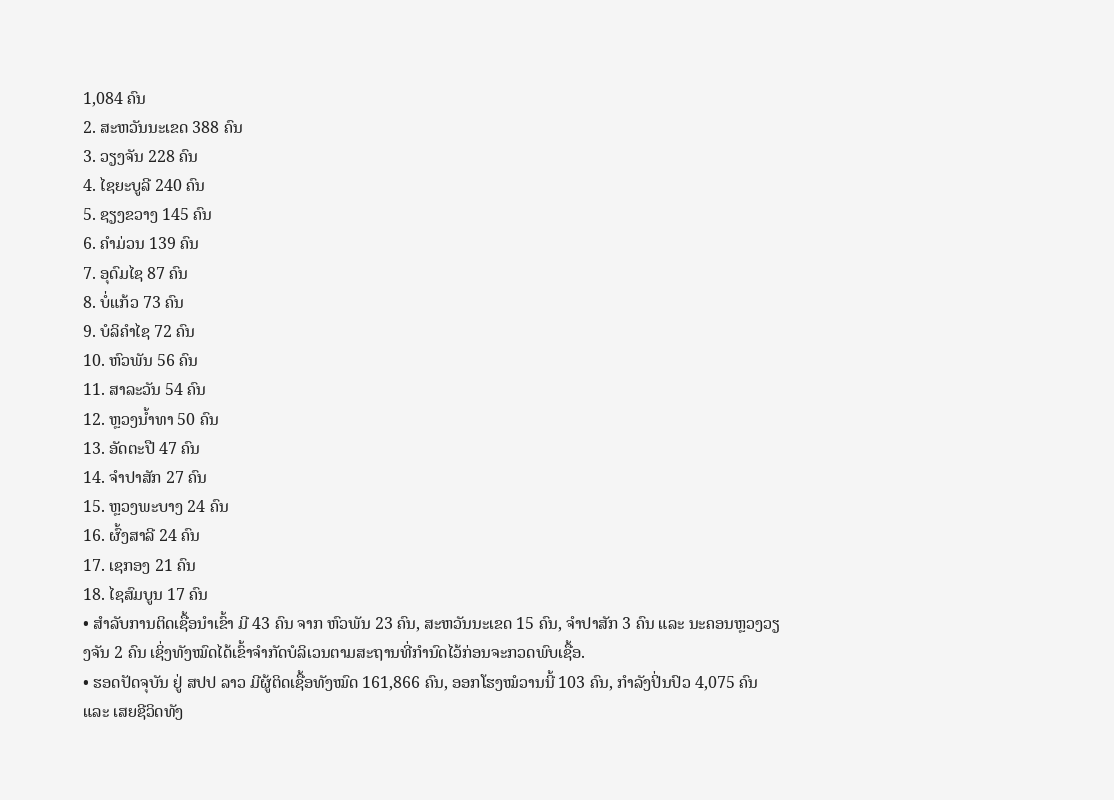1,084 ຄົນ
2. ສະຫວັນນະເຂດ 388 ຄົນ
3. ວຽງຈັນ 228 ຄົນ
4. ໄຊຍະບູລີ 240 ຄົນ
5. ຊຽງຂວາງ 145 ຄົນ
6. ຄຳມ່ວນ 139 ຄົນ
7. ອຸດົມໄຊ 87 ຄົນ
8. ບໍ່ແກ້ວ 73 ຄົນ
9. ບໍລິຄຳໄຊ 72 ຄົນ
10. ຫົວພັນ 56 ຄົນ
11. ສາລະວັນ 54 ຄົນ
12. ຫຼວງນ້ຳທາ 50 ຄົນ
13. ອັດຕະປື 47 ຄົນ
14. ຈຳປາສັກ 27 ຄົນ
15. ຫຼວງພະບາງ 24 ຄົນ
16. ຜົ້ງສາລີ 24 ຄົນ
17. ເຊກອງ 21 ຄົນ
18. ໄຊສົມບູນ 17 ຄົນ
• ສໍາລັບການຕິດເຊື້ອນໍາເຂົ້າ ມີ 43 ຄົນ ຈາກ ຫົວພັນ 23 ຄົນ, ສະຫວັນນະເຂດ 15 ຄົນ, ຈໍາປາສັກ 3 ຄົນ ແລະ ນະຄອນຫຼວງວຽງຈັນ 2 ຄົນ ເຊິ່ງທັງໝົດໄດ້ເຂົ້າຈຳກັດບໍລິເວນຕາມສະຖານທີ່ກຳນົດໄວ້ກ່ອນຈະກວດພົບເຊື້ອ.
• ຮອດປັດຈຸບັນ ຢູ່ ສປປ ລາວ ມີຜູ້ຕິດເຊື້ອທັງໝົດ 161,866 ຄົນ, ອອກໂຮງໝໍວານນີ້ 103 ຄົນ, ກຳລັງປິ່ນປົວ 4,075 ຄົນ ແລະ ເສຍຊີວິດທັງ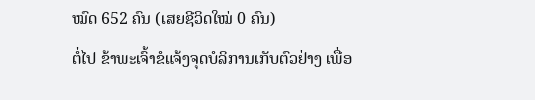ໝົດ 652 ຄົນ (ເສຍຊີວິດໃໝ່ 0 ຄົນ)
ຕໍ່ໄປ ຂ້າພະເຈົ້າຂໍແຈ້ງຈຸດບໍລິການເກັບຕົວຢ່າງ ເພື່ອ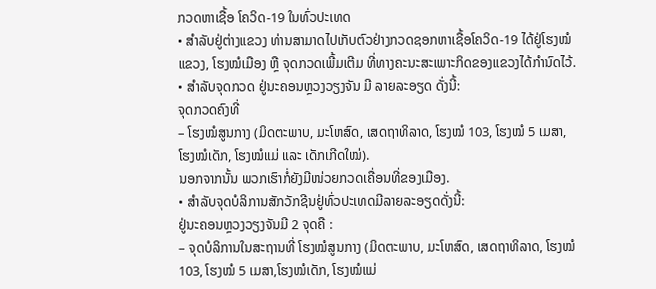ກວດຫາເຊື້ອ ໂຄວິດ-19 ໃນທົ່ວປະເທດ
• ສໍາລັບຢູ່ຕ່າງແຂວງ ທ່ານສາມາດໄປເກັບຕົວຢ່າງກວດຊອກຫາເຊື້ອໂຄວິດ-19 ໄດ້ຢູ່ໂຮງໝໍແຂວງ, ໂຮງໝໍເມືອງ ຫຼື ຈຸດກວດເພີ້ມເຕີມ ທີ່ທາງຄະນະສະເພາະກິດຂອງແຂວງໄດ້ກຳນົດໄວ້.
• ສໍາລັບຈຸດກວດ ຢູ່ນະຄອນຫຼວງວຽງຈັນ ມີ ລາຍລະອຽດ ດັ່ງນີ້:
ຈຸດກວດຄົງທີ່
– ໂຮງໝໍສູນກາງ (ມິດຕະພາບ, ມະໂຫສົດ, ເສດຖາທິລາດ, ໂຮງໝໍ 103, ໂຮງໝໍ 5 ເມສາ,
ໂຮງໝໍເດັກ, ໂຮງໝໍແມ່ ແລະ ເດັກເກີດໃໝ່).
ນອກຈາກນັ້ນ ພວກເຮົາກໍ່ຍັງມີໜ່ວຍກວດເຄື່ອນທີ່ຂອງເມືອງ.
• ສໍາລັບຈຸດບໍລິການສັກວັກຊີນຢູ່ທົ່ວປະເທດມີລາຍລະອຽດດັ່ງນີ້:
ຢູ່ນະຄອນຫຼວງວຽງຈັນມີ 2 ຈຸດຄື :
– ຈຸດບໍລິການໃນສະຖານທີ່ ໂຮງໝໍສູນກາງ (ມິດຕະພາບ, ມະໂຫສົດ, ເສດຖາທິລາດ, ໂຮງໝໍ 103, ໂຮງໝໍ 5 ເມສາ,ໂຮງໝໍເດັກ, ໂຮງໝໍແມ່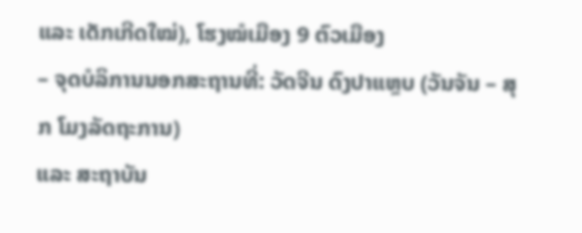ແລະ ເດັກເກີດໃໝ່), ໂຮງໝໍເມືອງ 9 ຕົວເມືອງ
– ຈຸດບໍລິການນອກສະຖານທີ່: ວັດຈີນ ດົງປາແຫຼບ (ວັນຈັນ – ສຸກ ໂມງລັດຖະການ)
ແລະ ສະຖາບັນ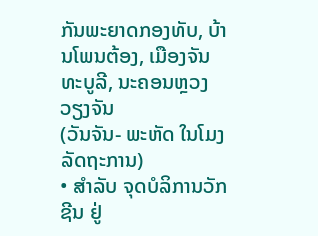ກັນພະຍາດກອງທັບ, ບ້ານໂພນຕ້ອງ, ເມືອງຈັນທະບູລີ, ນະຄອນຫຼວງວຽງຈັນ
(ວັນຈັນ- ພະຫັດ ໃນໂມງລັດຖະການ)
• ສຳລັບ ຈຸດບໍລິການວັກຊີນ ຢູ່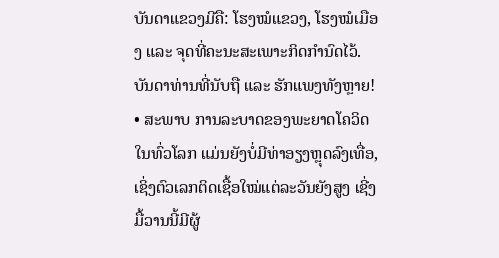ບັນດາແຂວງມີຄື: ໂຮງໝໍແຂວງ, ໂຮງໝໍເມືອງ ແລະ ຈຸດທີ່ຄະນະສະເພາະກິດກໍານົດໄວ້.
ບັນດາທ່ານທີ່ນັບຖື ແລະ ຮັກແພງທັງຫຼາຍ!
• ສະພາບ ການລະບາດຂອງພະຍາດໂຄວິດ ໃນທົ່ວໂລກ ແມ່ນຍັງບໍ່ມີທ່າອຽງຫຼຸດລົງເທື່ອ, ເຊິ່ງຕົວເລກຕິດເຊື້ອໃໝ່ແຕ່ລະວັນຍັງສູງ ເຊີ່ງມື້ວານນີ້ມີຜູ້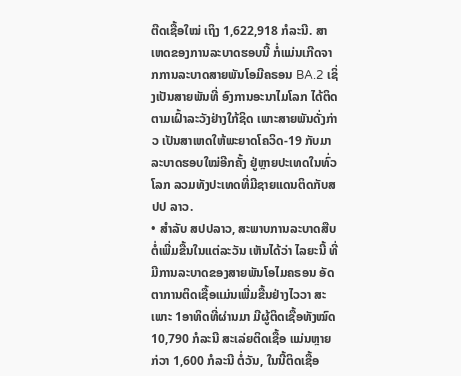ຕີດເຊື້ອໃໝ່ ເຖິງ 1,622,918 ກໍລະນີ. ສາເຫດຂອງການລະບາດຮອບນີ້ ກໍ່ແມ່ນເກີດຈາກການລະບາດສາຍພັນໂອມີຄຣອນ BA.2 ເຊິ່ງເປັນສາຍພັນທີ່ ອົງການອະນາໄມໂລກ ໄດ້ຕິດຕາມເຝົ້າລະວັງຢ່າງໃກ້ຊິດ ເພາະສາຍພັນດັ່ງກ່າວ ເປັນສາເຫດໃຫ້ພະຍາດໂຄວິດ-19 ກັບມາລະບາດຮອບໃໝ່ອີກຄັ້ງ ຢູ່ຫຼາຍປະເທດໃນທົ່ວໂລກ ລວມທັງປະເທດທີ່ມີຊາຍແດນຕິດກັບສປປ ລາວ.
• ສຳລັບ ສປປລາວ, ສະພາບການລະບາດສືບຕໍ່ເພີ່ມຂື້ນໃນແຕ່ລະວັນ ເຫັນໄດ້ວ່າ ໄລຍະນີ້ ທີ່ມີການລະບາດຂອງສາຍພັນໂອໄມຄຣອນ ອັດຕາການຕິດເຊື້ອແມ່ນເພີ່ມຂື້ນຢ່າງໄວວາ ສະເພາະ 1ອາທິດທີ່ຜ່ານມາ ມີຜູ້ຕິດເຊື້ອທັງໝົດ 10,790 ກໍລະນີ ສະເລ່ຍຕິດເຊື້ອ ແມ່ນຫຼາຍກ່ວາ 1,600 ກໍລະນີ ຕໍ່ວັນ, ໃນນີ້ຕິດເຊື້ອ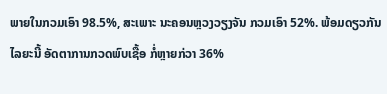ພາຍໃນກວມເອົາ 98.5%, ສະເພາະ ນະຄອນຫຼວງວຽງຈັນ ກວມເອົາ 52%. ພ້ອມດຽວກັນ ໄລຍະນີ້ ອັດຕາການກວດພົບເຊື້ອ ກໍ່ຫຼາຍກ່ວາ 36%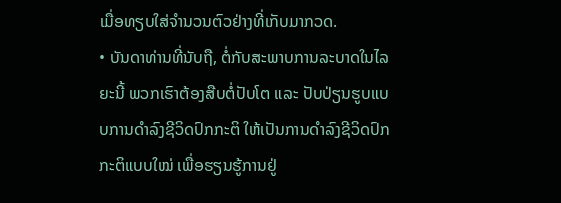ເມື່ອທຽບໃສ່ຈຳນວນຕົວຢ່າງທີ່ເກັບມາກວດ.
• ບັນດາທ່ານທີ່ນັບຖື, ຕໍ່ກັບສະພາບການລະບາດໃນໄລຍະນີ້ ພວກເຮົາຕ້ອງສືບຕໍ່ປັບໂຕ ແລະ ປັບປ່ຽນຮູບແບບການດຳລົງຊີວິດປົກກະຕິ ໃຫ້ເປັນການດຳລົງຊີວິດປົກກະຕິແບບໃໝ່ ເພື່ອຮຽນຮູ້ການຢູ່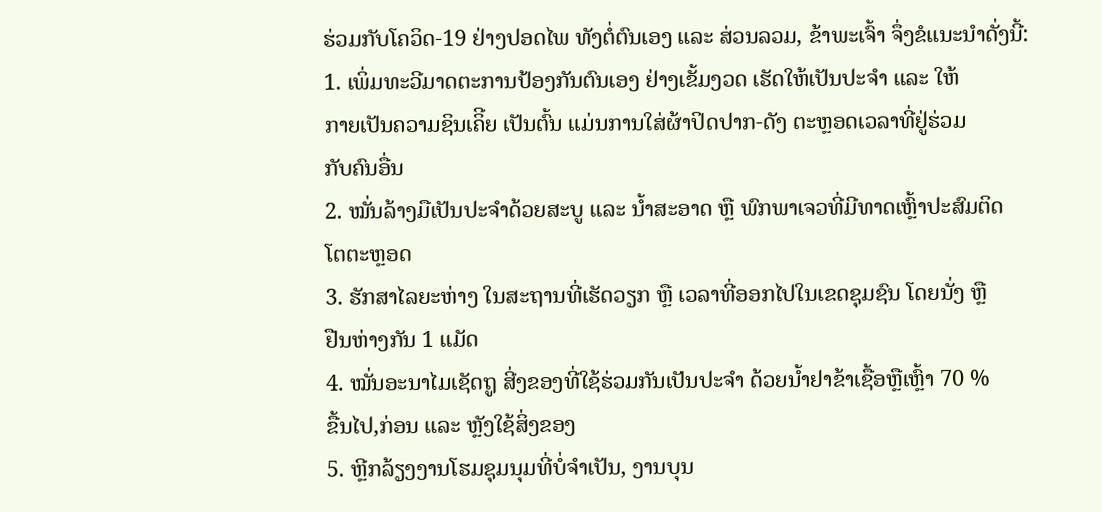ຮ່ວມກັບໂຄວິດ-19 ຢ່າງປອດໄພ ທັງຕໍ່ຕົນເອງ ແລະ ສ່ວນລວມ, ຂ້າພະເຈົ້າ ຈຶ່ງຂໍແນະນຳດັ່ງນີ້:
1. ເພິ່ມທະວີມາດຕະການປ້ອງກັນຕົນເອງ ຢ່າງເຂັ້ມງວດ ເຮັດໃຫ້ເປັນປະຈຳ ແລະ ໃຫ້
ກາຍເປັນຄວາມຊິນເຄິີຍ ເປັນຕົ້ນ ແມ່ນການໃສ່ຜ້າປິດປາກ-ດັງ ຕະຫຼອດເວລາທີ່ຢູ່ຮ່ວມ
ກັບຄົນອື່ນ
2. ໝັ່ນລ້າງມືເປັນປະຈຳດ້ວຍສະບູ ແລະ ນ້ຳສະອາດ ຫຼື ພົກພາເຈວທີ່ມີທາດເຫຼົ້າປະສົມຕິດ
ໂຕຕະຫຼອດ
3. ຮັກສາໄລຍະຫ່າງ ໃນສະຖານທີ່ເຮັດວຽກ ຫຼື ເວລາທີ່ອອກໄປໃນເຂດຊຸມຊົນ ໂດຍນັ່ງ ຫຼື
ຢືນຫ່າງກັນ 1 ແມັດ
4. ໝັ່ນອະນາໄມເຊັດຖູ ສີ່ງຂອງທີ່ໃຊ້ຮ່ວມກັນເປັນປະຈຳ ດ້ວຍນ້ຳຢາຂ້າເຊື້ອຫຼືເຫຼົ້າ 70 %
ຂື້ນໄປ,ກ່ອນ ແລະ ຫຼັງໃຊ້ສິ່ງຂອງ
5. ຫຼີກລ້ຽງງານໂຮມຊຸມນຸມທີ່ບໍ່ຈຳເປັນ, ງານບຸນ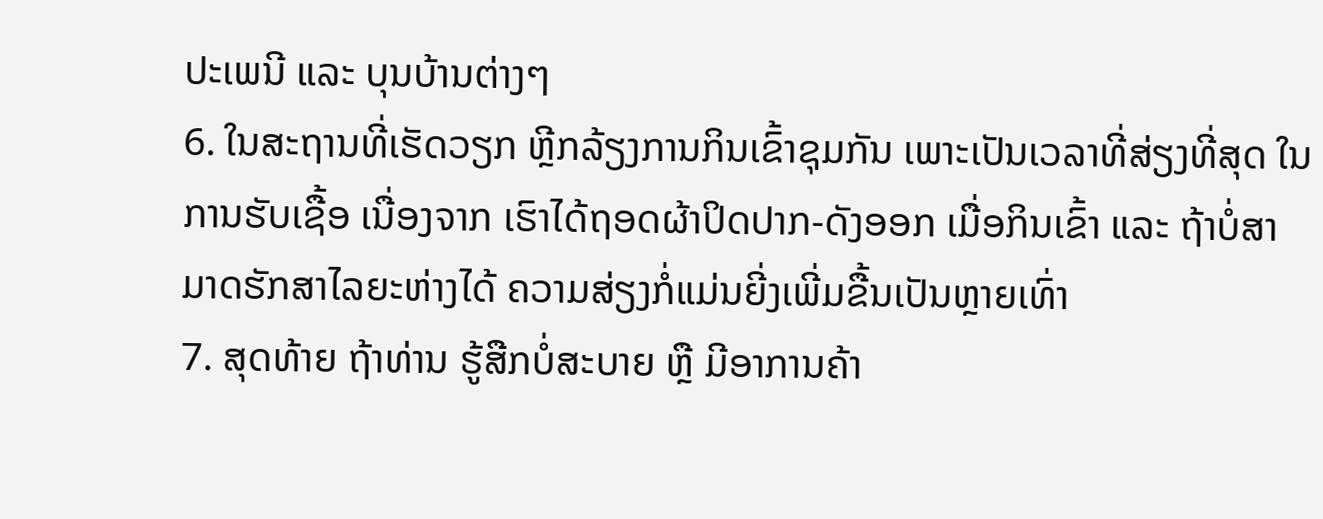ປະເພນີ ແລະ ບຸນບ້ານຕ່າງໆ
6. ໃນສະຖານທີ່ເຮັດວຽກ ຫຼີກລ້ຽງການກິນເຂົ້າຊຸມກັນ ເພາະເປັນເວລາທີ່ສ່ຽງທີ່ສຸດ ໃນ
ການຮັບເຊື້ອ ເນື່ອງຈາກ ເຮົາໄດ້ຖອດຜ້າປິດປາກ-ດັງອອກ ເມື່ອກິນເຂົ້າ ແລະ ຖ້າບໍ່ສາ
ມາດຮັກສາໄລຍະຫ່າງໄດ້ ຄວາມສ່ຽງກໍ່ແມ່ນຍີ່ງເພີ່ມຂື້ນເປັນຫຼາຍເທົ່າ
7. ສຸດທ້າຍ ຖ້າທ່ານ ຮູ້ສືກບໍ່ສະບາຍ ຫຼື ມີອາການຄ້າ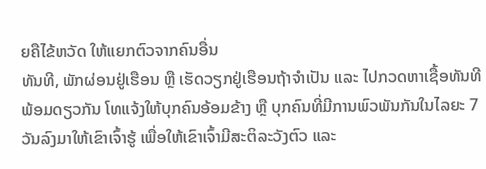ຍຄືໄຂ້ຫວັດ ໃຫ້ແຍກຕົວຈາກຄົນອື່ນ
ທັນທີ, ພັກຜ່ອນຢູ່ເຮືອນ ຫຼື ເຮັດວຽກຢູ່ເຮືອນຖ້າຈຳເປັນ ແລະ ໄປກວດຫາເຊື້ອທັນທີ
ພ້ອມດຽວກັນ ໂທແຈ້ງໃຫ້ບຸກຄົນອ້ອມຂ້າງ ຫຼື ບຸກຄົນທີ່ມີການພົວພັນກັນໃນໄລຍະ 7
ວັນລົງມາໃຫ້ເຂົາເຈົ້າຮູ້ ເພື່ອໃຫ້ເຂົາເຈົ້າມີສະຕິລະວັງຕົວ ແລະ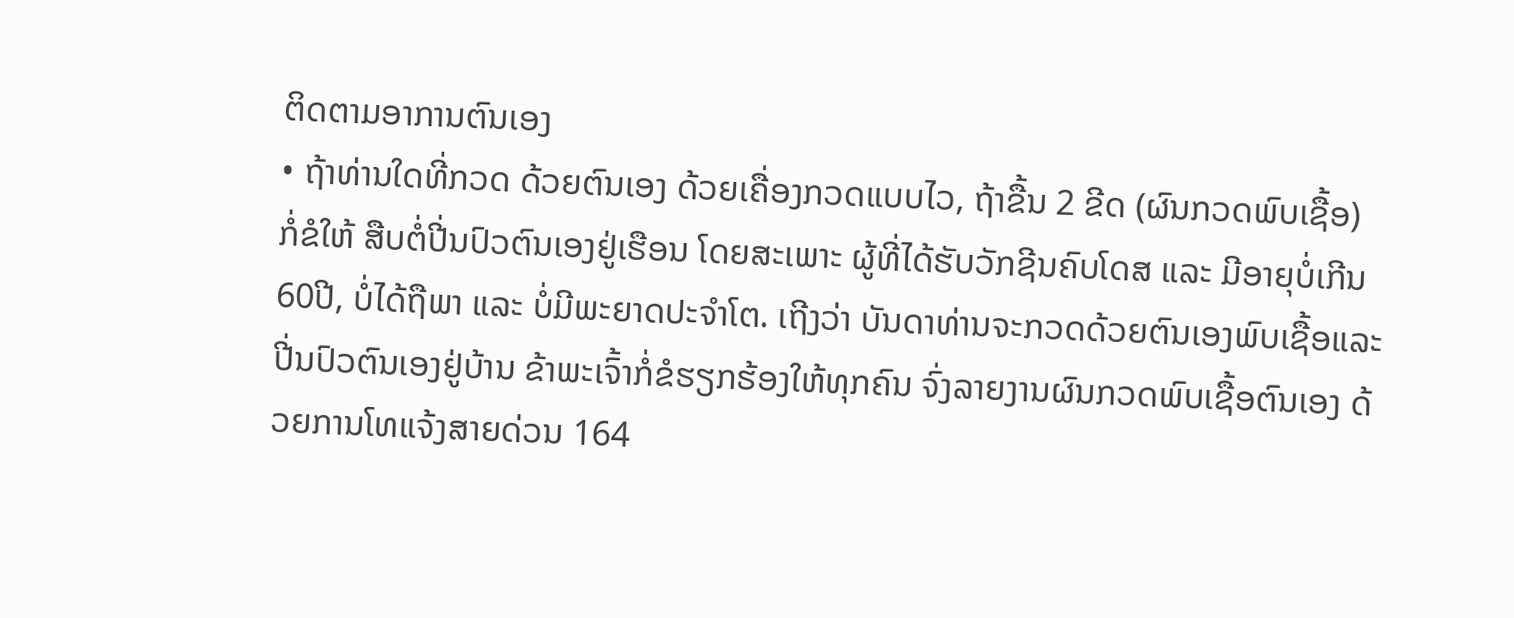ຕິດຕາມອາການຕົນເອງ
• ຖ້າທ່ານໃດທີ່ກວດ ດ້ວຍຕົນເອງ ດ້ວຍເຄື່ອງກວດແບບໄວ, ຖ້າຂື້ນ 2 ຂີດ (ຜົນກວດພົບເຊື້ອ) ກໍ່ຂໍໃຫ້ ສືບຕໍ່ປີ່ນປົວຕົນເອງຢູ່ເຮືອນ ໂດຍສະເພາະ ຜູ້ທີ່ໄດ້ຮັບວັກຊີນຄົບໂດສ ແລະ ມີອາຍຸບໍ່ເກີນ 60ປີ, ບໍ່ໄດ້ຖືພາ ແລະ ບໍ່ມີພະຍາດປະຈຳໂຕ. ເຖີງວ່າ ບັນດາທ່ານຈະກວດດ້ວຍຕົນເອງພົບເຊື້ອແລະ ປີ່ນປົວຕົນເອງຢູ່ບ້ານ ຂ້າພະເຈົ້າກໍ່ຂໍຮຽກຮ້ອງໃຫ້ທຸກຄົນ ຈົ່ງລາຍງານຜົນກວດພົບເຊື້ອຕົນເອງ ດ້ວຍການໂທແຈ້ງສາຍດ່ວນ 164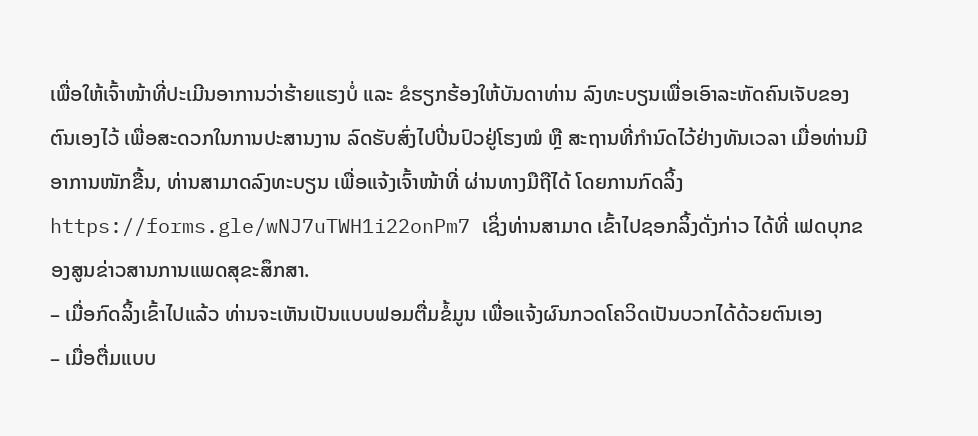ເພື່ອໃຫ້ເຈົ້າໜ້າທີ່ປະເມີນອາການວ່າຮ້າຍແຮງບໍ່ ແລະ ຂໍຮຽກຮ້ອງໃຫ້ບັນດາທ່ານ ລົງທະບຽນເພື່ອເອົາລະຫັດຄົນເຈັບຂອງຕົນເອງໄວ້ ເພື່ອສະດວກໃນການປະສານງານ ລົດຮັບສົ່ງໄປປີ່ນປົວຢູ່ໂຮງໝໍ ຫຼື ສະຖານທີ່ກຳນົດໄວ້ຢ່າງທັນເວລາ ເມື່ອທ່ານມີອາການໜັກຂື້ນ, ທ່ານສາມາດລົງທະບຽນ ເພື່ອແຈ້ງເຈົ້າໜ້າທີ່ ຜ່ານທາງມືຖືໄດ້ ໂດຍການກົດລິ້ງ https://forms.gle/wNJ7uTWH1i22onPm7 ເຊິ່ງທ່ານສາມາດ ເຂົ້າໄປຊອກລິ້ງດັ່ງກ່າວ ໄດ້ທີ່ ເຟດບຸກຂອງສູນຂ່າວສານການແພດສຸຂະສຶກສາ.
– ເມື່ອກົດລິ້ງເຂົ້າໄປແລ້ວ ທ່ານຈະເຫັນເປັນແບບຟອມຕື່ມຂໍ້ມູນ ເພື່ອແຈ້ງຜົນກວດໂຄວິດເປັນບວກໄດ້ດ້ວຍຕົນເອງ
– ເມື່ອຕື່ມແບບ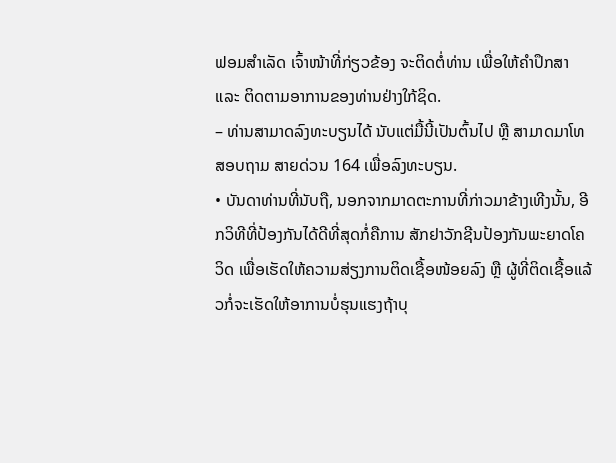ຟອມສຳເລັດ ເຈົ້າໜ້າທີ່ກ່ຽວຂ້ອງ ຈະຕິດຕໍ່ທ່ານ ເພື່ອໃຫ້ຄຳປຶກສາ ແລະ ຕິດຕາມອາການຂອງທ່ານຢ່າງໃກ້ຊິດ.
– ທ່ານສາມາດລົງທະບຽນໄດ້ ນັບແຕ່ມື້ນີ້ເປັນຕົ້ນໄປ ຫຼື ສາມາດມາໂທສອບຖາມ ສາຍດ່ວນ 164 ເພື່ອລົງທະບຽນ.
• ບັນດາທ່ານທີ່ນັບຖື, ນອກຈາກມາດຕະການທີ່ກ່າວມາຂ້າງເທີງນັ້ນ, ອີກວິທີທີ່ປ້ອງກັນໄດ້ດີທີ່ສຸດກໍ່ຄືການ ສັກຢາວັກຊີນປ້ອງກັນພະຍາດໂຄວິດ ເພື່ອເຮັດໃຫ້ຄວາມສ່ຽງການຕິດເຊື້ອໜ້ອຍລົງ ຫຼື ຜູ້ທີ່ຕິດເຊື້ອແລ້ວກໍ່ຈະເຮັດໃຫ້ອາການບໍ່ຮຸນແຮງຖ້າບຸ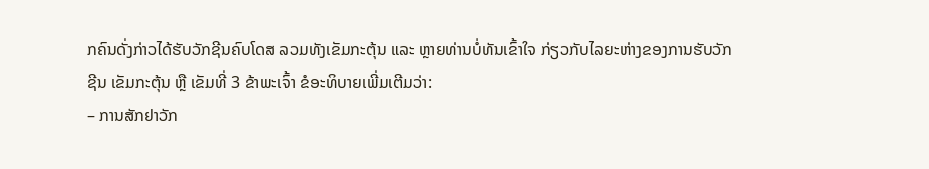ກຄົນດັ່ງກ່າວໄດ້ຮັບວັກຊີນຄົບໂດສ ລວມທັງເຂັມກະຕຸ້ນ ແລະ ຫຼາຍທ່ານບໍ່ທັນເຂົ້າໃຈ ກ່ຽວກັບໄລຍະຫ່າງຂອງການຮັບວັກຊີນ ເຂັມກະຕຸ້ນ ຫຼື ເຂັມທີ່ 3 ຂ້າພະເຈົ້າ ຂໍອະທິບາຍເພີ່ມເຕີມວ່າ:
– ການສັກຢາວັກ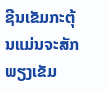ຊີນເຂັມກະຕຸ້ນແມ່ນຈະສັກພຽງເຂັມ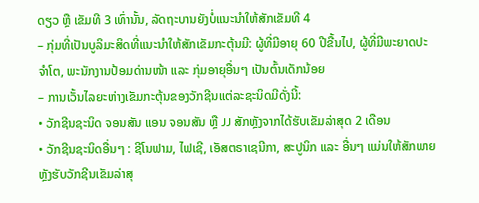ດຽວ ຫຼື ເຂັມທີ 3 ເທົ່ານັ້ນ, ລັດຖະບານຍັງບໍ່ແນະນຳໃຫ້ສັກເຂັມທີ 4
– ກຸ່ມທີ່ເປັນບູລິມະສິດທີ່ແນະນຳໃຫ້ສັກເຂັມກະຕຸ້ນມີ: ຜູ້ທີ່ມີອາຍຸ 60 ປີຂື້ນໄປ, ຜູ້ທີ່ມີພະຍາດປະຈຳໂຕ, ພະນັກງານປ້ອມດ່ານໜ້າ ແລະ ກຸ່ມອາຍຸອື່ນໆ ເປັນຕົ້ນເດັກນ້ອຍ
– ການເວັ້ນໄລຍະຫ່າງເຂັມກະຕຸ້ນຂອງວັກຊີນແຕ່ລະຊະນິດມີດັ່ງນີ້:
• ວັກຊີນຊະນິດ ຈອນສັນ ແອນ ຈອນສັນ ຫຼື JJ ສັກຫຼັງຈາກໄດ້ຮັບເຂັມລ່າສຸດ 2 ເດືອນ
• ວັກຊີນຊະນິດອື່ນໆ : ຊີໂນຟາມ, ໄຟເຊີ, ເອັສຕຣາເຊນີກາ, ສະປູນິກ ແລະ ອື່ນໆ ແມ່ນໃຫ້ສັກພາຍຫຼັງຮັບວັກຊີນເຂັມລ່າສຸ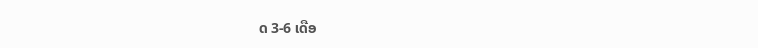ດ 3-6 ເດືອ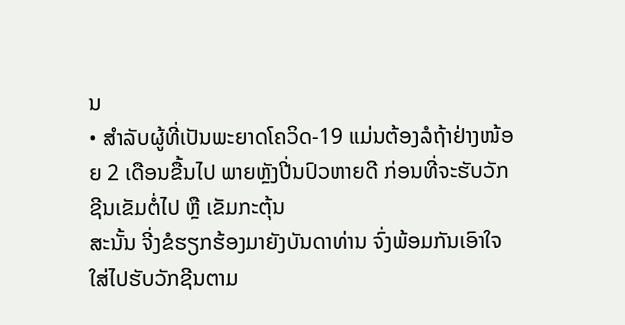ນ
• ສຳລັບຜູ້ທີ່ເປັນພະຍາດໂຄວິດ-19 ແມ່ນຕ້ອງລໍຖ້າຢ່າງໜ້ອຍ 2 ເດືອນຂື້ນໄປ ພາຍຫຼັງປີ່ນປົວຫາຍດີ ກ່ອນທີ່ຈະຮັບວັກຊີນເຂັມຕໍ່ໄປ ຫຼື ເຂັມກະຕຸ້ນ
ສະນັ້ນ ຈີ່ງຂໍຮຽກຮ້ອງມາຍັງບັນດາທ່ານ ຈົ່ງພ້ອມກັນເອົາໃຈໃສ່ໄປຮັບວັກຊີນຕາມ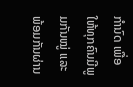ກຳນົດ ເພື່ອໃຫ້ທຸກຄົນມີພູມກັນໝູ່ ແລະ ພ້ອມກັນຜ່ານ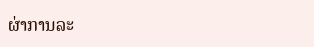ຜ່າການລະ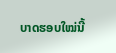ບາດຮອບໃໝ່ນີ້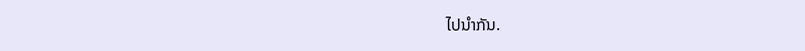ໄປນຳກັນ.